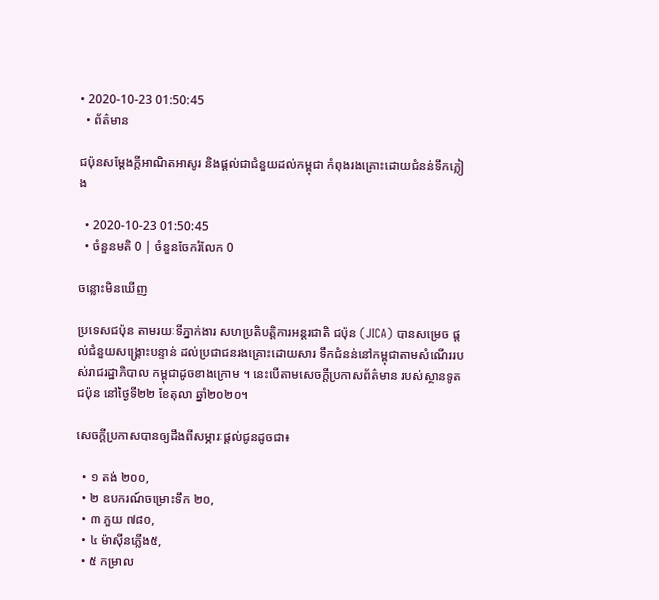• 2020-10-23 01:50:45
  • ព័ត៌មាន

ជប៉ុនសម្តែងក្តីអាណិតអាសូរ និងផ្ដល់ជាជំនួយដល់កម្ពុជា កំពុងរងគ្រោះដោយជំនន់ទឹកភ្លៀង

  • 2020-10-23 01:50:45
  • ចំនួនមតិ 0 | ចំនួនចែករំលែក 0

ចន្លោះមិនឃើញ

ប្រទេសជប៉ុន តាមរយៈទីភ្នាក់ងារ សហប្រតិបត្តិការអន្តរជាតិ ជប៉ុន (JICA) បានសម្រេច ផ្តល់ជំនួយសង្គ្រោះបន្ទាន់ ដល់ប្រជាជនរងគ្រោះដោយសារ ទឹកជំនន់នៅកម្ពុជាតាមសំណើររបស់រាជរដ្ឋាភិបាល កម្ពុជាដូចខាងក្រោម ។ នេះបើតាមសេចក្តីប្រកាសព័ត៌មាន របស់ស្ថានទូតជប៉ុន នៅថ្ងៃទី២២ ខែតុលា ឆ្នាំ២០២០។

សេចក្ដីប្រកាសបានឲ្យដឹងពីសម្ភារៈផ្ដល់ជូនដូចជា៖

  • ១ តង់ ២០០,
  • ២ ឧបករណ៍ចម្រោះទឹក ២០,
  • ៣ ភួយ ៧៨០,
  • ៤ ម៉ាស៊ីនភ្លើង៥,
  • ៥ កម្រាល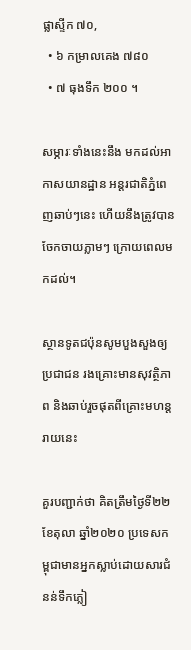ផ្លាស្ទីក ៧០,
  • ៦ កម្រាលគេង ៧៨០
  • ៧ ធុងទឹក ២០០ ។

សម្ភារៈទាំងនេះនឹង មកដល់អាកាសយានដ្ឋាន អន្តរជាតិភ្នំពេញឆាប់ៗនេះ ហើយនឹងត្រូវបានចែកចាយភ្លាមៗ ក្រោយពេលមកដល់។

ស្ថានទូតជប៉ុនសូមបួងសួងឲ្យប្រជាជន រងគ្រោះមានសុវត្ថិភាព និងឆាប់រួចផុតពីគ្រោះមហន្តរាយនេះ

គួរបញ្ជាក់ថា គិតត្រឹមថ្ងៃទី២២ ខែតុលា ឆ្នាំ២០២០ ប្រទេសកម្ពុជាមានអ្នកស្លាប់ដោយសារជំនន់ទឹកភ្លៀ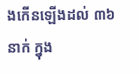ងកើនឡើងដល់ ៣៦នាក់ ក្នុង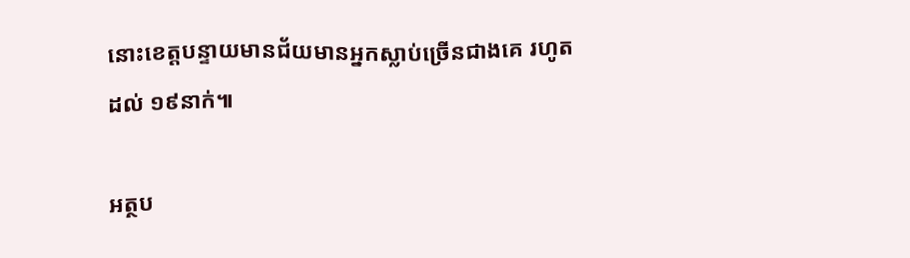នោះខេត្តបន្ទាយមានជ័យមានអ្នកស្លាប់ច្រើនជាងគេ រហូតដល់ ១៩នាក់៕

អត្ថប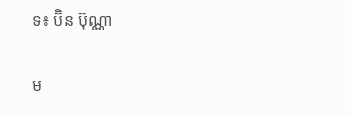ទ៖ ប៊ិន ប៊ុណ្ណា

ម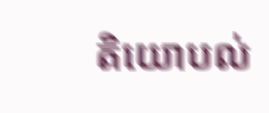តិយោបល់